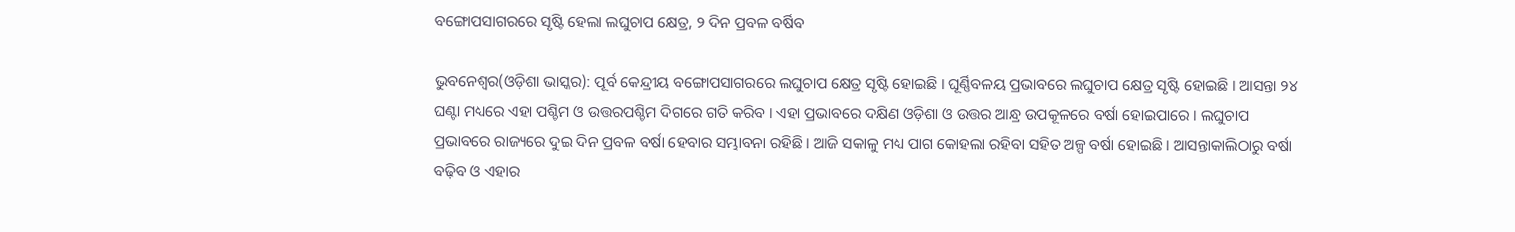ବଙ୍ଗୋପସାଗରରେ ସୃଷ୍ଟି ହେଲା ଲଘୁଚାପ କ୍ଷେତ୍ର, ୨ ଦିନ ପ୍ରବଳ ବର୍ଷିବ

ଭୁବନେଶ୍ୱର(ଓଡ଼ିଶା ଭାସ୍କର): ପୂର୍ବ କେନ୍ଦ୍ରୀୟ ବଙ୍ଗୋପସାଗରରେ ଲଘୁଚାପ କ୍ଷେତ୍ର ସୃଷ୍ଟି ହୋଇଛି । ଘୂର୍ଣ୍ଣିବଳୟ ପ୍ରଭାବରେ ଲଘୁଚାପ କ୍ଷେତ୍ର ସୃଷ୍ଟି ହୋଇଛି । ଆସନ୍ତା ୨୪ ଘଣ୍ଟା ମଧ୍ୟରେ ଏହା ପଶ୍ଚିମ ଓ ଉତ୍ତରପଶ୍ଚିମ ଦିଗରେ ଗତି କରିବ । ଏହା ପ୍ରଭାବରେ ଦକ୍ଷିଣ ଓଡ଼ିଶା ଓ ଉତ୍ତର ଆନ୍ଧ୍ର ଉପକୂଳରେ ବର୍ଷା ହୋଇପାରେ । ଲଘୁଚାପ ପ୍ରଭାବରେ ରାଜ୍ୟରେ ଦୁଇ ଦିନ ପ୍ରବଳ ବର୍ଷା ହେବାର ସମ୍ଭାବନା ରହିଛି । ଆଜି ସକାଳୁ ମଧ୍ୟ ପାଗ କୋହଲା ରହିବା ସହିତ ଅଳ୍ପ ବର୍ଷା ହୋଇଛି । ଆସନ୍ତାକାଲିଠାରୁ ବର୍ଷା ବଢ଼ିବ ଓ ଏହାର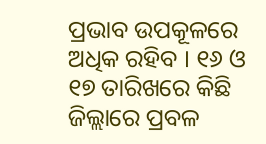ପ୍ରଭାବ ଉପକୂଳରେ ଅଧିକ ରହିବ । ୧୬ ଓ ୧୭ ତାରିଖରେ କିଛି ଜିଲ୍ଲାରେ ପ୍ରବଳ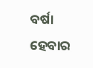ବର୍ଷା ହେବାର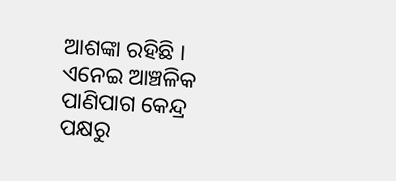ଆଶଙ୍କା ରହିଛି । ଏନେଇ ଆଞ୍ଚଳିକ ପାଣିପାଗ କେନ୍ଦ୍ର ପକ୍ଷରୁ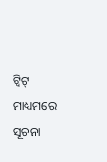ଟ୍ୱିଟ୍ ମାଧ୍ୟମରେ ସୂଚନା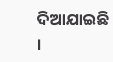ଦିଆଯାଇଛି ।